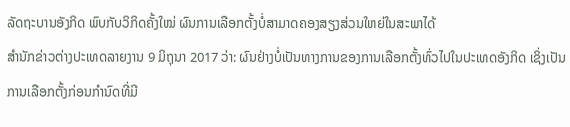ລັດຖະບານອັງກິດ ພົບກັບວິກິດຄັ້ງໃໝ່ ຜົນການເລືອກຕັ້ງບໍ່ສາມາດຄອງສຽງສ່ວນໃຫຍ່ໃນສະພາໄດ້
ສຳນັກຂ່າວຕ່າງປະເທດລາຍງານ 9 ມິຖຸນາ 2017 ວ່າ: ຜົນຢ່າງບໍ່ເປັນທາງການຂອງການເລືອກຕັ້ງທົ່ວໄປໃນປະເທດອັງກິດ ເຊິ່ງເປັນການເລືອກຕັ້ງກ່ອນກຳນົດທີ່ມີ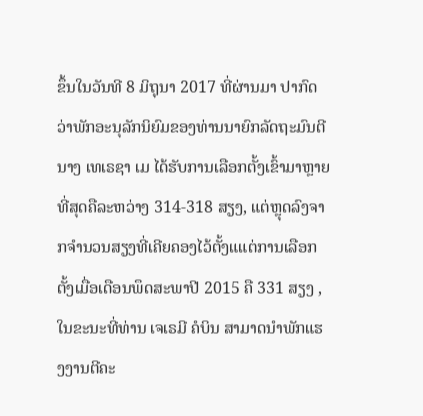ຂຶ້ນໃນວັນທີ 8 ມິຖຸນາ 2017 ທີ່ຜ່ານມາ ປາກົດວ່າພັກອະນຸລັກນິຍົມຂອງທ່ານນາຍົກລັດຖະມົນຕີ ນາງ ເທເຣຊາ ເມ ໄດ້ຮັບການເລືອກຕັ້ງເຂົ້າມາຫຼາຍທີ່ສຸດຄືລະຫວ່າງ 314-318 ສຽງ, ແຕ່ຫຼຸດລົງຈາກຈຳນວນສຽງທີ່ເຄີຍຄອງໄວ້ຕັ້ງແແຕ່ການເລືອກຕັ້ງເມື່ອເດືອນພຶດສະພາປີ 2015 ຄື 331 ສຽງ , ໃນຂະນະທີ່ທ່ານ ເຈເຣມີ ຄໍບິນ ສາມາດນຳພັກແຮງງານຕີຄະ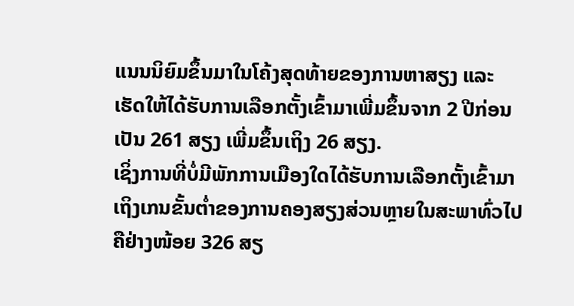ແນນນິຍົມຂຶ້ນມາໃນໂຄ້ງສຸດທ້າຍຂອງການຫາສຽງ ແລະ ເຮັດໃຫ້ໄດ້ຮັບການເລືອກຕັ້ງເຂົ້າມາເພີ່ມຂຶ້ນຈາກ 2 ປີກ່ອນເປັນ 261 ສຽງ ເພີ່ມຂຶ້ນເຖິງ 26 ສຽງ.
ເຊິ່ງການທີ່ບໍ່ມີພັກການເມືອງໃດໄດ້ຮັບການເລືອກຕັ້ງເຂົ້າມາເຖິງເກນຂັ້ນຕ່ຳຂອງການຄອງສຽງສ່ວນຫຼາຍໃນສະພາທົ່ວໄປ ຄືຢ່າງໜ້ອຍ 326 ສຽ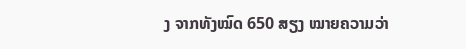ງ ຈາກທັງໝົດ 650 ສຽງ ໝາຍຄວາມວ່າ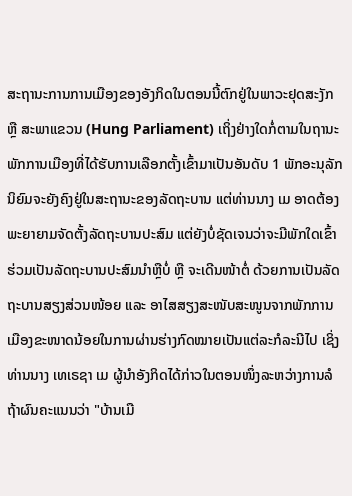ສະຖານະການການເມືອງຂອງອັງກິດໃນຕອນນີ້ຕົກຢູ່ໃນພາວະຢຸດສະງັກ ຫຼື ສະພາແຂວນ (Hung Parliament) ເຖິ່ງຢ່າງໃດກໍ່ຕາມໃນຖານະພັກການເມືອງທີ່ໄດ້ຮັບການເລືອກຕັ້ງເຂົ້າມາເປັນອັນດັບ 1 ພັກອະນຸລັກນິຍົມຈະຍັງຄົງຢູ່ໃນສະຖານະຂອງລັດຖະບານ ແຕ່ທ່ານນາງ ເມ ອາດຕ້ອງພະຍາຍາມຈັດຕັ້ງລັດຖະບານປະສົມ ແຕ່ຍັງບໍ່ຊັດເຈນວ່າຈະມີພັກໃດເຂົ້າຮ່ວມເປັນລັດຖະບານປະສົມນຳຫຼືບໍ່ ຫຼື ຈະເດີນໜ້າຕໍ່ ດ້ວຍການເປັນລັດຖະບານສຽງສ່ວນໜ້ອຍ ແລະ ອາໄສສຽງສະໜັບສະໜູນຈາກພັກການເມືອງຂະໜາດນ້ອຍໃນການຜ່ານຮ່າງກົດໝາຍເປັນແຕ່ລະກໍລະນີໄປ ເຊິ່ງທ່ານນາງ ເທເຣຊາ ເມ ຜູ້ນຳອັງກິດໄດ້ກ່າວໃນຕອນໜຶ່ງລະຫວ່າງການລໍຖ້າຜົນຄະແນນວ່າ "ບ້ານເມື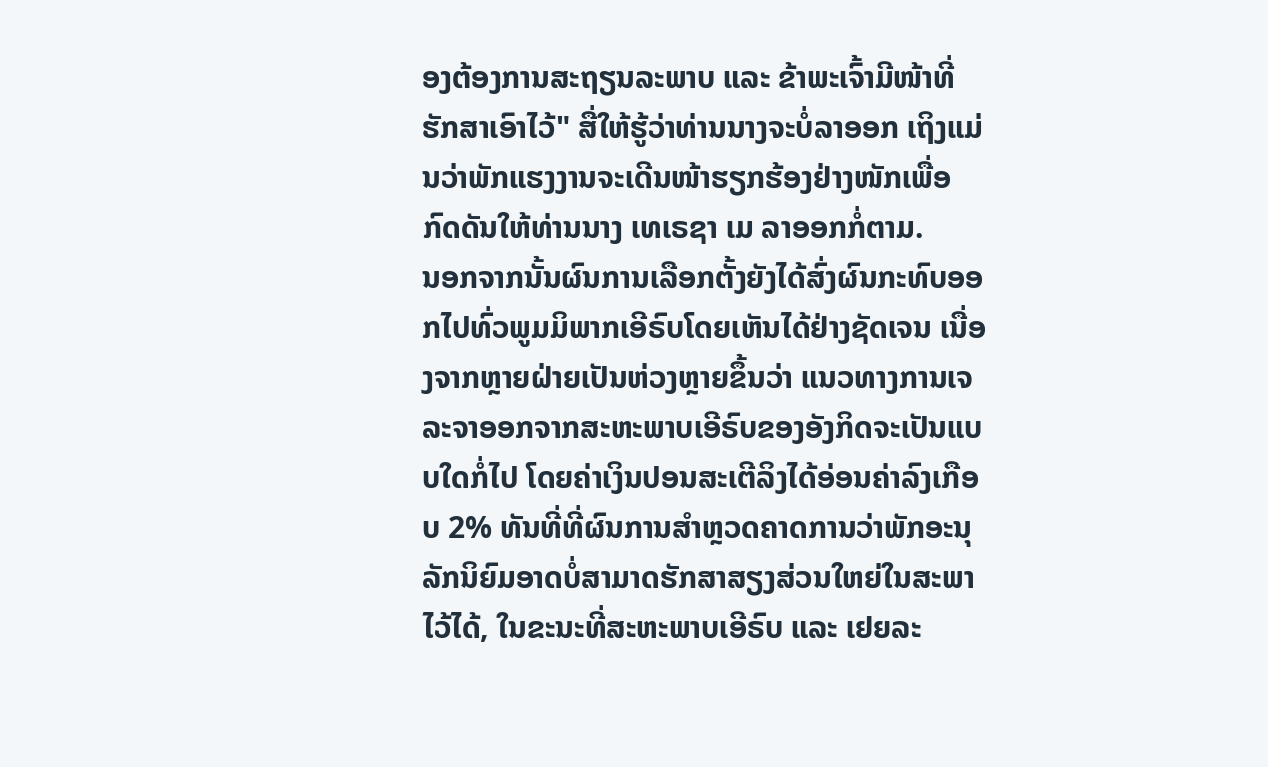ອງຕ້ອງການສະຖຽນລະພາບ ແລະ ຂ້າພະເຈົ້າມີໜ້າທີ່ຮັກສາເອົາໄວ້" ສື່ໃຫ້ຮູ້ວ່າທ່ານນາງຈະບໍ່ລາອອກ ເຖິງແມ່ນວ່າພັກແຮງງານຈະເດີນໜ້າຮຽກຮ້ອງຢ່າງໜັກເພື່ອກົດດັນໃຫ້ທ່ານນາງ ເທເຣຊາ ເມ ລາອອກກໍ່ຕາມ.
ນອກຈາກນັ້ນຜົນການເລືອກຕັ້ງຍັງໄດ້ສົ່ງຜົນກະທົບອອກໄປທົ່ວພູມມິພາກເອີຣົບໂດຍເຫັນໄດ້ຢ່າງຊັດເຈນ ເນື່ອງຈາກຫຼາຍຝ່າຍເປັນຫ່ວງຫຼາຍຂຶ້ນວ່າ ແນວທາງການເຈລະຈາອອກຈາກສະຫະພາບເອີຣົບຂອງອັງກິດຈະເປັນແບບໃດກໍ່ໄປ ໂດຍຄ່າເງິນປອນສະເຕີລິງໄດ້ອ່ອນຄ່າລົງເກືອບ 2% ທັນທີ່ທີ່ຜົນການສຳຫຼວດຄາດການວ່າພັກອະນຸລັກນິຍົມອາດບໍ່ສາມາດຮັກສາສຽງສ່ວນໃຫຍ່ໃນສະພາໄວ້ໄດ້, ໃນຂະນະທີ່ສະຫະພາບເອີຣົບ ແລະ ເຢຍລະ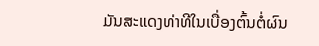ມັນສະແດງທ່າທີໃນເບື່ອງຕົ້ນຕໍ່ຜົນ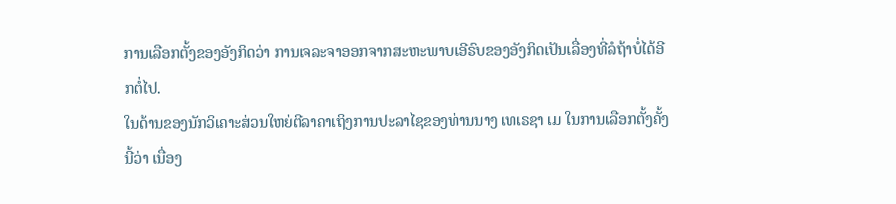ການເລືອກຕັ້ງຂອງອັງກິດວ່າ ການເຈລະຈາອອກຈາກສະຫະພາບເອີຣົບຂອງອັງກິດເປັນເລື່ອງທີ່ລໍຖ້າບໍ່ໄດ້ອີກຕໍ່ໄປ.
ໃນດ້ານຂອງນັກວິເຄາະສ່ວນໃຫຍ່ຕີລາຄາເຖິງການປະລາໄຊຂອງທ່ານນາງ ເທເຣຊາ ເມ ໃນການເລືອກຕັ້ງຄັ້ງນີ້ວ່າ ເນື່ອງ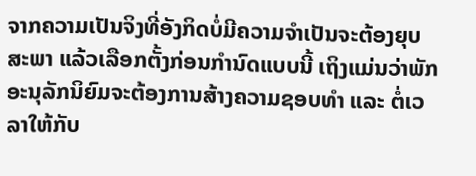ຈາກຄວາມເປັນຈິງທີ່ອັງກິດບໍ່ມີຄວາມຈຳເປັນຈະຕ້ອງຍຸບສະພາ ແລ້ວເລືອກຕັ້ງກ່ອນກຳນົດແບບນີ້ ເຖິງແມ່ນວ່າພັກອະນຸລັກນິຍົມຈະຕ້ອງການສ້າງຄວາມຊອບທຳ ແລະ ຕໍ່ເວລາໃຫ້ກັບ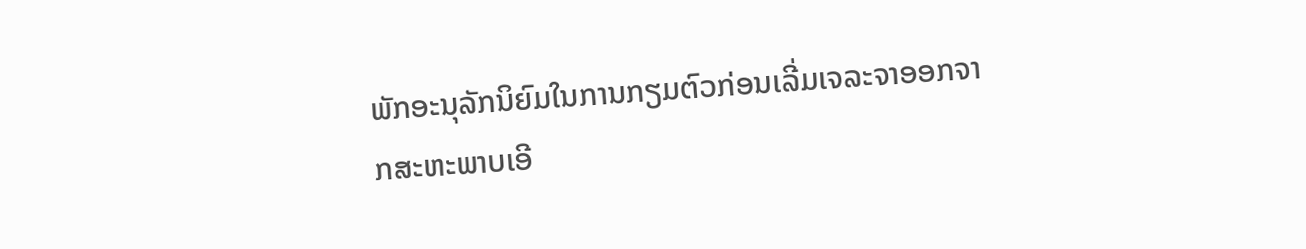ພັກອະນຸລັກນິຍົມໃນການກຽມຕົວກ່ອນເລີ່ມເຈລະຈາອອກຈາກສະຫະພາບເອີ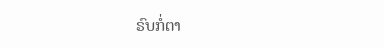ຣົບກໍ່ຕາ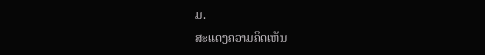ມ.
ສະແດງຄວາມຄິດເຫັນ